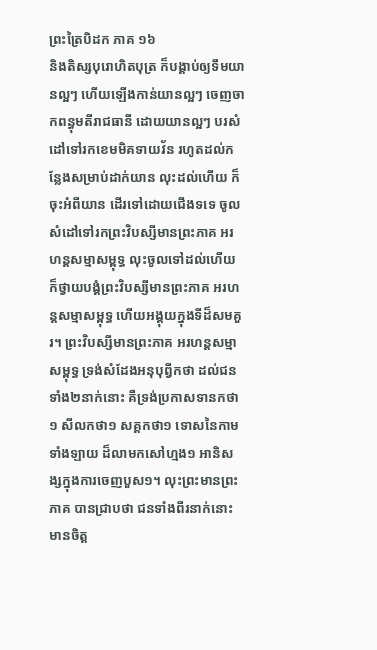ព្រះត្រៃបិដក ភាគ ១៦
និងតិស្សបុរោហិតបុត្រ ក៏បង្គាប់ឲ្យទឹមយានល្អៗ ហើយឡើងកាន់យានល្អៗ ចេញចាកពន្ធុមតីរាជធានី ដោយយានល្អៗ បរសំដៅទៅរកខេមមិគទាយវ័ន រហូតដល់កន្លែងសម្រាប់ដាក់យាន លុះដល់ហើយ ក៏ចុះអំពីយាន ដើរទៅដោយជើងទទេ ចូលសំដៅទៅរកព្រះវិបស្សីមានព្រះភាគ អរហន្តសម្មាសម្ពុទ្ធ លុះចូលទៅដល់ហើយ ក៏ថ្វាយបង្គំព្រះវិបស្សីមានព្រះភាគ អរហន្តសម្មាសម្ពុទ្ធ ហើយអង្គុយក្នុងទីដ៏សមគួរ។ ព្រះវិបស្សីមានព្រះភាគ អរហន្តសម្មាសម្ពុទ្ធ ទ្រង់សំដែងអនុបុព្វីកថា ដល់ជនទាំង២នាក់នោះ គឺទ្រង់ប្រកាសទានកថា១ សីលកថា១ សគ្គកថា១ ទោសនៃកាមទាំងឡាយ ដ៏លាមកសៅហ្មង១ អានិសង្សក្នុងការចេញបួស១។ លុះព្រះមានព្រះភាគ បានជ្រាបថា ជនទាំងពីរនាក់នោះ មានចិត្ត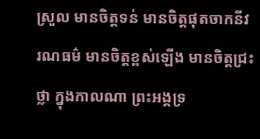ស្រួល មានចិត្តទន់ មានចិត្តផុតចាកនីវរណធម៌ មានចិត្តខ្ពស់ឡើង មានចិត្តជ្រះថ្លា ក្នុងកាលណា ព្រះអង្គទ្រ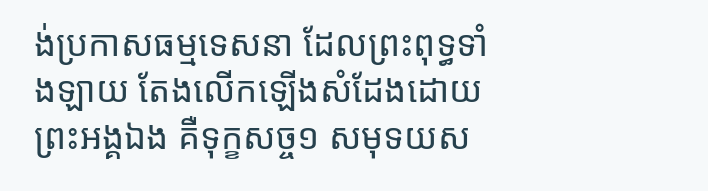ង់ប្រកាសធម្មទេសនា ដែលព្រះពុទ្ធទាំងឡាយ តែងលើកឡើងសំដែងដោយព្រះអង្គឯង គឺទុក្ខសច្ច១ សមុទយស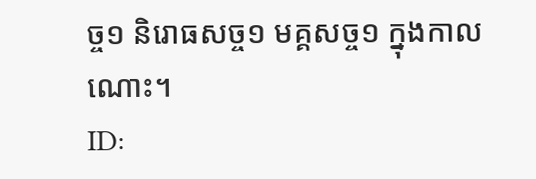ច្ច១ និរោធសច្ច១ មគ្គសច្ច១ ក្នុងកាលណោះ។
ID: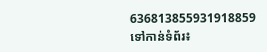636813855931918859
ទៅកាន់ទំព័រ៖